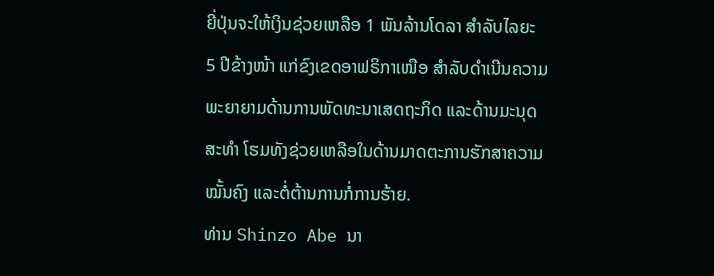ຍີ່ປຸ່ນຈະໃຫ້ເງິນຊ່ວຍເຫລືອ 1 ພັນລ້ານໂດລາ ສໍາລັບໄລຍະ
5 ປີຂ້າງໜ້າ ແກ່ຂົງເຂດອາຟຣິກາເໜືອ ສໍາລັບດໍາເນີນຄວາມ
ພະຍາຍາມດ້ານການພັດທະນາເສດຖະກິດ ແລະດ້ານມະນຸດ
ສະທໍາ ໂຮມທັງຊ່ວຍເຫລືອໃນດ້ານມາດຕະການຮັກສາຄວາມ
ໝັ້ນຄົງ ແລະຕໍ່ຕ້ານການກໍ່ການຮ້າຍ.
ທ່ານ Shinzo Abe ນາ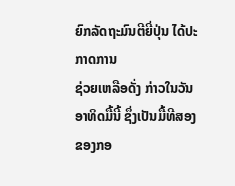ຍົກລັດຖະມົນຕີຍີ່ປຸ່ນ ໄດ້ປະກາດການ
ຊ່ວຍເຫລືອດັ່ງ ກ່າວໃນວັນອາທິດມື້ນີ້ ຊຶ່ງເປັນມື້ທີສອງຂອງກອ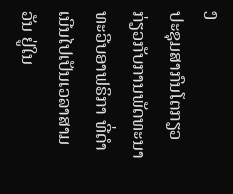ງ
ປະຊຸມສາກົນໂຕກຽວ ກ່ຽວກັບການພັດທະນາທະວີບອາຟຣິກາ ທີ່ດໍາເນີນໄປເປັນເວລາສາມວັນ ຢູ່ໃນ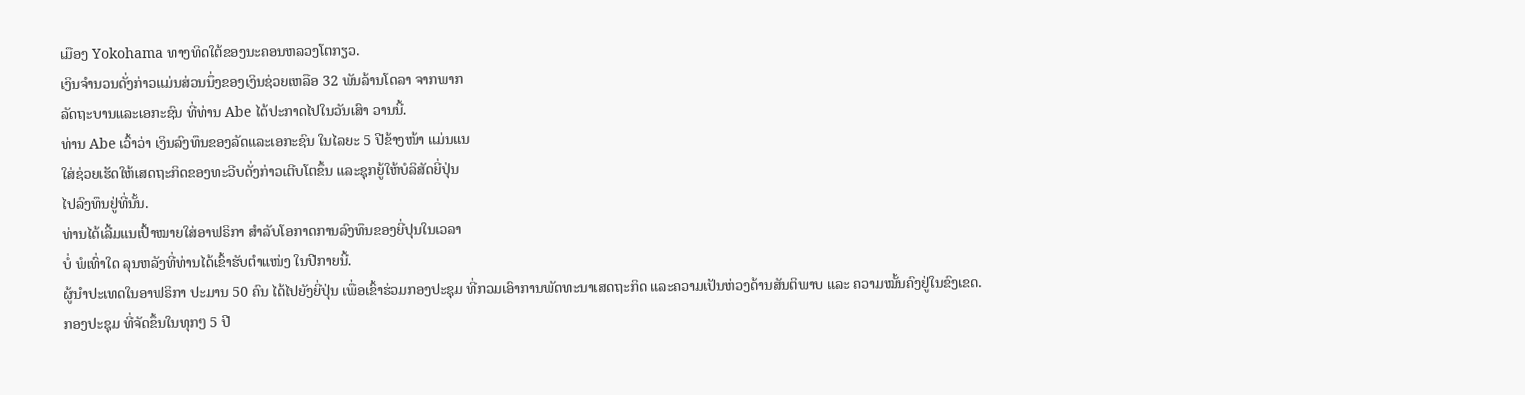ເມືອງ Yokohama ທາງທິດໃຕ້ຂອງນະຄອນຫລວງໂຕກຽວ.
ເງິນຈໍານວນດັ່ງກ່າວແມ່ນສ່ວນນຶ່ງຂອງເງິນຊ່ວຍເຫລືອ 32 ພັນລ້ານໂດລາ ຈາກພາກ
ລັດຖະບານແລະເອກະຊົນ ທີ່ທ່ານ Abe ໄດ້ປະກາດໄປໃນວັນເສົາ ວານນີ້.
ທ່ານ Abe ເວົ້າວ່າ ເງິນລົງທຶນຂອງລັດແລະເອກະຊົນ ໃນໄລຍະ 5 ປີຂ້າງໜ້າ ແມ່ນແນ
ໃສ່ຊ່ວຍເຮັດໃຫ້ເສດຖະກິດຂອງທະວີບດັ່ງກ່າວເຕີບໂຕຂຶ້ນ ແລະຊຸກຍູ້ໃຫ້ບໍລິສັດຍີ່ປຸ່ນ
ໄປລົງທຶນຢູ່ທີ່ນັ້ນ.
ທ່ານໄດ້ເລີ້ມແນເປົ້າໝາຍໃສ່ອາຟຣິກາ ສໍາລັບໂອກາດການລົງທຶນຂອງຍີ່ປຸນໃນເວລາ
ບໍ່ ພໍເທົ່າໃດ ລຸນຫລັງທີ່ທ່ານໄດ້ເຂົ້າຮັບຕໍາແໜ່ງ ໃນປີກາຍນີ້.
ຜູ້ນໍາປະເທດໃນອາຟຣິກາ ປະມານ 50 ຄົນ ໄດ້ໄປຍັງຍີ່ປຸ່ນ ເພື່ອເຂົ້າຮ່ວມກອງປະຊຸມ ທີ່ກວມເອົາການພັດທະນາເສດຖະກິດ ແລະຄວາມເປັນຫ່ວງດ້ານສັນຕິພາບ ແລະ ຄວາມໝັ້ນຄົງຢູ່ໃນຂົງເຂດ.
ກອງປະຊຸມ ທີ່ຈັດຂຶ້ນໃນທຸກໆ 5 ປີ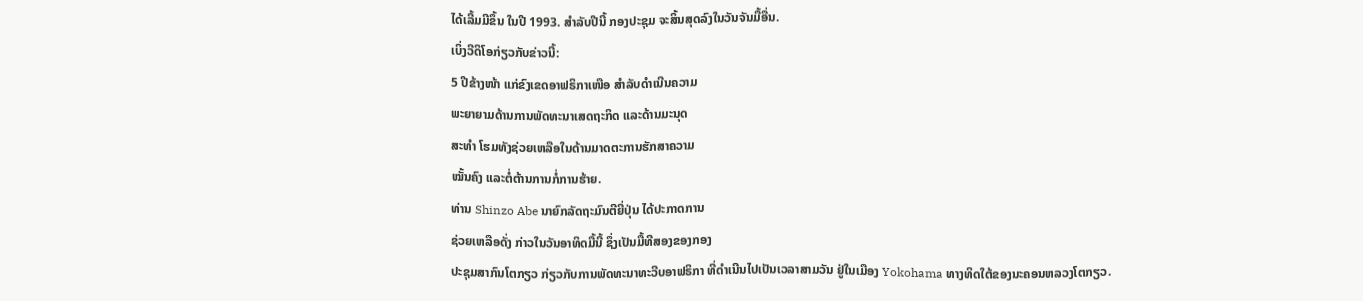ໄດ້ເລີ້ມມີຂຶ້ນ ໃນປີ 1993. ສໍາລັບປີນີ້ ກອງປະຊຸມ ຈະສິ້ນສຸດລົງໃນວັນຈັນມື້ອື່ນ.
ເບິ່ງວີດິໂອກ່ຽວກັບຂ່າວນີ້:
5 ປີຂ້າງໜ້າ ແກ່ຂົງເຂດອາຟຣິກາເໜືອ ສໍາລັບດໍາເນີນຄວາມ
ພະຍາຍາມດ້ານການພັດທະນາເສດຖະກິດ ແລະດ້ານມະນຸດ
ສະທໍາ ໂຮມທັງຊ່ວຍເຫລືອໃນດ້ານມາດຕະການຮັກສາຄວາມ
ໝັ້ນຄົງ ແລະຕໍ່ຕ້ານການກໍ່ການຮ້າຍ.
ທ່ານ Shinzo Abe ນາຍົກລັດຖະມົນຕີຍີ່ປຸ່ນ ໄດ້ປະກາດການ
ຊ່ວຍເຫລືອດັ່ງ ກ່າວໃນວັນອາທິດມື້ນີ້ ຊຶ່ງເປັນມື້ທີສອງຂອງກອງ
ປະຊຸມສາກົນໂຕກຽວ ກ່ຽວກັບການພັດທະນາທະວີບອາຟຣິກາ ທີ່ດໍາເນີນໄປເປັນເວລາສາມວັນ ຢູ່ໃນເມືອງ Yokohama ທາງທິດໃຕ້ຂອງນະຄອນຫລວງໂຕກຽວ.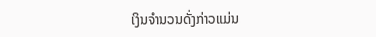ເງິນຈໍານວນດັ່ງກ່າວແມ່ນ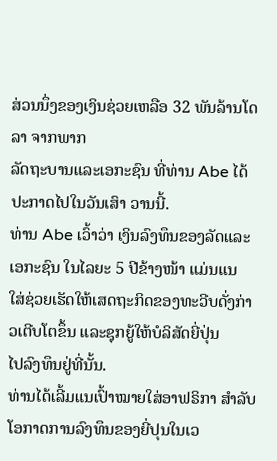ສ່ວນນຶ່ງຂອງເງິນຊ່ວຍເຫລືອ 32 ພັນລ້ານໂດລາ ຈາກພາກ
ລັດຖະບານແລະເອກະຊົນ ທີ່ທ່ານ Abe ໄດ້ປະກາດໄປໃນວັນເສົາ ວານນີ້.
ທ່ານ Abe ເວົ້າວ່າ ເງິນລົງທຶນຂອງລັດແລະເອກະຊົນ ໃນໄລຍະ 5 ປີຂ້າງໜ້າ ແມ່ນແນ
ໃສ່ຊ່ວຍເຮັດໃຫ້ເສດຖະກິດຂອງທະວີບດັ່ງກ່າວເຕີບໂຕຂຶ້ນ ແລະຊຸກຍູ້ໃຫ້ບໍລິສັດຍີ່ປຸ່ນ
ໄປລົງທຶນຢູ່ທີ່ນັ້ນ.
ທ່ານໄດ້ເລີ້ມແນເປົ້າໝາຍໃສ່ອາຟຣິກາ ສໍາລັບໂອກາດການລົງທຶນຂອງຍີ່ປຸນໃນເວ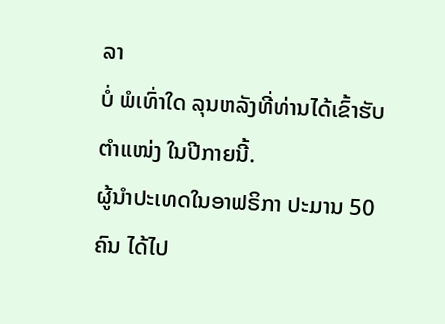ລາ
ບໍ່ ພໍເທົ່າໃດ ລຸນຫລັງທີ່ທ່ານໄດ້ເຂົ້າຮັບຕໍາແໜ່ງ ໃນປີກາຍນີ້.
ຜູ້ນໍາປະເທດໃນອາຟຣິກາ ປະມານ 50 ຄົນ ໄດ້ໄປ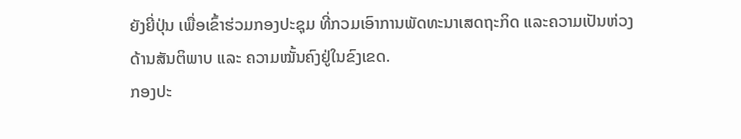ຍັງຍີ່ປຸ່ນ ເພື່ອເຂົ້າຮ່ວມກອງປະຊຸມ ທີ່ກວມເອົາການພັດທະນາເສດຖະກິດ ແລະຄວາມເປັນຫ່ວງດ້ານສັນຕິພາບ ແລະ ຄວາມໝັ້ນຄົງຢູ່ໃນຂົງເຂດ.
ກອງປະ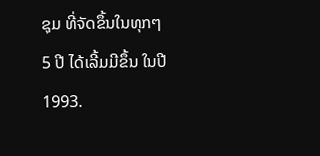ຊຸມ ທີ່ຈັດຂຶ້ນໃນທຸກໆ 5 ປີ ໄດ້ເລີ້ມມີຂຶ້ນ ໃນປີ 1993.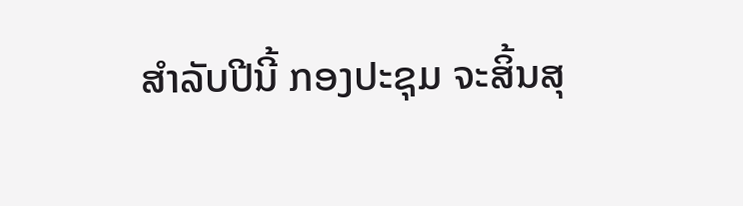ສໍາລັບປີນີ້ ກອງປະຊຸມ ຈະສິ້ນສຸ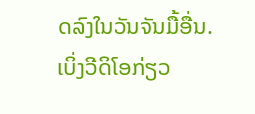ດລົງໃນວັນຈັນມື້ອື່ນ.
ເບິ່ງວີດິໂອກ່ຽວ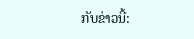ກັບຂ່າວນີ້: